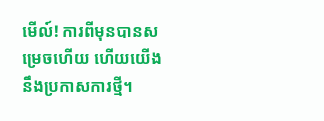មើល៍! ការពីមុនបានសម្រេចហើយ ហើយយើងនឹងប្រកាសការថ្មី។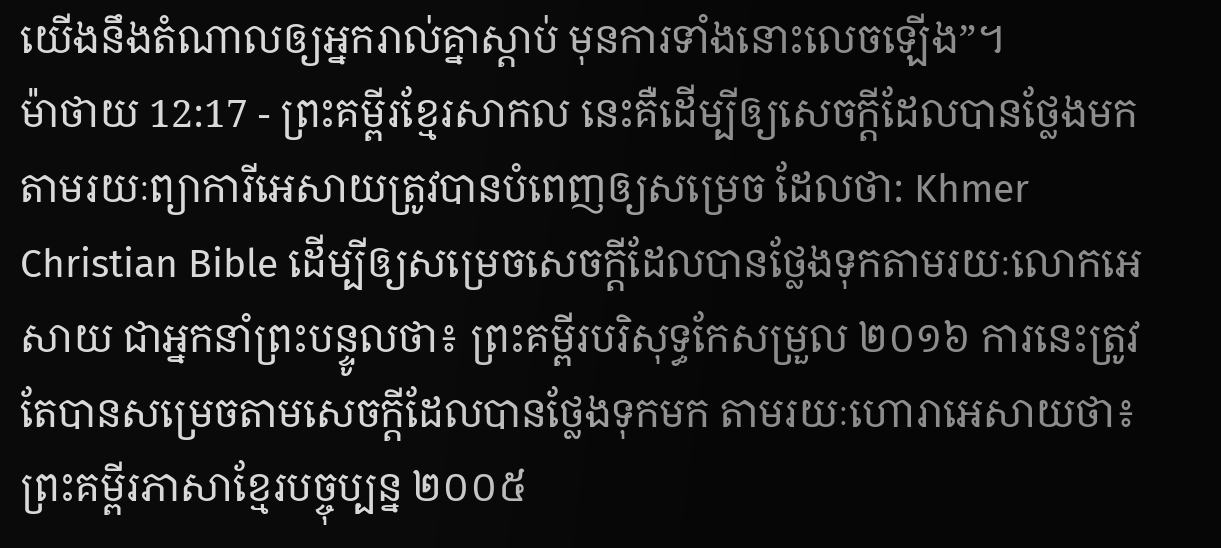យើងនឹងតំណាលឲ្យអ្នករាល់គ្នាស្ដាប់ មុនការទាំងនោះលេចឡើង”។
ម៉ាថាយ 12:17 - ព្រះគម្ពីរខ្មែរសាកល នេះគឺដើម្បីឲ្យសេចក្ដីដែលបានថ្លែងមកតាមរយៈព្យាការីអេសាយត្រូវបានបំពេញឲ្យសម្រេច ដែលថា: Khmer Christian Bible ដើម្បីឲ្យសម្រេចសេចក្ដីដែលបានថ្លែងទុកតាមរយៈលោកអេសាយ ជាអ្នកនាំព្រះបន្ទូលថា៖ ព្រះគម្ពីរបរិសុទ្ធកែសម្រួល ២០១៦ ការនេះត្រូវតែបានសម្រេចតាមសេចក្តីដែលបានថ្លែងទុកមក តាមរយៈហោរាអេសាយថា៖ ព្រះគម្ពីរភាសាខ្មែរបច្ចុប្បន្ន ២០០៥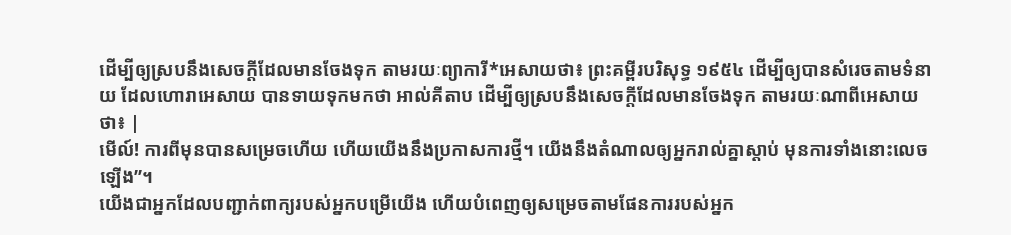ដើម្បីឲ្យស្របនឹងសេចក្ដីដែលមានចែងទុក តាមរយៈព្យាការី*អេសាយថា៖ ព្រះគម្ពីរបរិសុទ្ធ ១៩៥៤ ដើម្បីឲ្យបានសំរេចតាមទំនាយ ដែលហោរាអេសាយ បានទាយទុកមកថា អាល់គីតាប ដើម្បីឲ្យស្របនឹងសេចក្ដីដែលមានចែងទុក តាមរយៈណាពីអេសាយថា៖ |
មើល៍! ការពីមុនបានសម្រេចហើយ ហើយយើងនឹងប្រកាសការថ្មី។ យើងនឹងតំណាលឲ្យអ្នករាល់គ្នាស្ដាប់ មុនការទាំងនោះលេចឡើង”។
យើងជាអ្នកដែលបញ្ជាក់ពាក្យរបស់អ្នកបម្រើយើង ហើយបំពេញឲ្យសម្រេចតាមផែនការរបស់អ្នក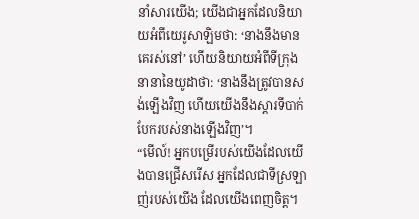នាំសារយើង; យើងជាអ្នកដែលនិយាយអំពីយេរូសាឡិមថា: ‘នាងនឹងមានគេរស់នៅ’ ហើយនិយាយអំពីទីក្រុងនានានៃយូដាថា: ‘នាងនឹងត្រូវបានសង់ឡើងវិញ ហើយយើងនឹងស្ដារទីបាក់បែករបស់នាងឡើងវិញ’។
“មើល៍! អ្នកបម្រើរបស់យើងដែលយើងបានជ្រើសរើស អ្នកដែលជាទីស្រឡាញ់របស់យើង ដែលយើងពេញចិត្ត។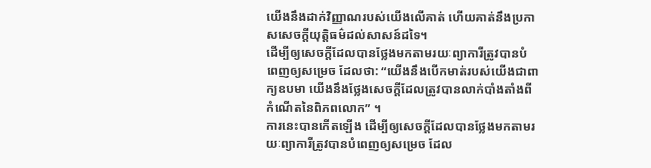យើងនឹងដាក់វិញ្ញាណរបស់យើងលើគាត់ ហើយគាត់នឹងប្រកាសសេចក្ដីយុត្តិធម៌ដល់សាសន៍ដទៃ។
ដើម្បីឲ្យសេចក្ដីដែលបានថ្លែងមកតាមរយៈព្យាការីត្រូវបានបំពេញឲ្យសម្រេច ដែលថា: “យើងនឹងបើកមាត់របស់យើងជាពាក្យឧបមា យើងនឹងថ្លែងសេចក្ដីដែលត្រូវបានលាក់បាំងតាំងពីកំណើតនៃពិភពលោក” ។
ការនេះបានកើតឡើង ដើម្បីឲ្យសេចក្ដីដែលបានថ្លែងមកតាមរយៈព្យាការីត្រូវបានបំពេញឲ្យសម្រេច ដែល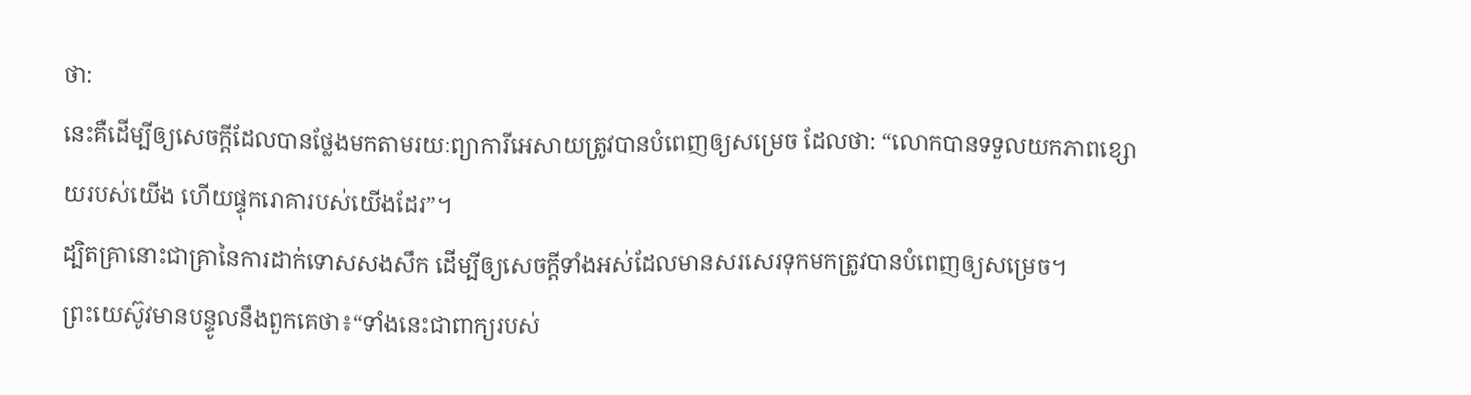ថា:
នេះគឺដើម្បីឲ្យសេចក្ដីដែលបានថ្លែងមកតាមរយៈព្យាការីអេសាយត្រូវបានបំពេញឲ្យសម្រេច ដែលថា: “លោកបានទទួលយកភាពខ្សោយរបស់យើង ហើយផ្ទុករោគារបស់យើងដែរ”។
ដ្បិតគ្រានោះជាគ្រានៃការដាក់ទោសសងសឹក ដើម្បីឲ្យសេចក្ដីទាំងអស់ដែលមានសរសេរទុកមកត្រូវបានបំពេញឲ្យសម្រេច។
ព្រះយេស៊ូវមានបន្ទូលនឹងពួកគេថា៖“ទាំងនេះជាពាក្យរបស់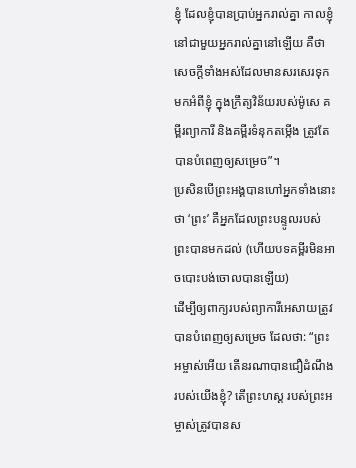ខ្ញុំ ដែលខ្ញុំបានប្រាប់អ្នករាល់គ្នា កាលខ្ញុំនៅជាមួយអ្នករាល់គ្នានៅឡើយ គឺថាសេចក្ដីទាំងអស់ដែលមានសរសេរទុកមកអំពីខ្ញុំ ក្នុងក្រឹត្យវិន័យរបស់ម៉ូសេ គម្ពីរព្យាការី និងគម្ពីរទំនុកតម្កើង ត្រូវតែបានបំពេញឲ្យសម្រេច”។
ប្រសិនបើព្រះអង្គបានហៅអ្នកទាំងនោះថា ‘ព្រះ’ គឺអ្នកដែលព្រះបន្ទូលរបស់ព្រះបានមកដល់ (ហើយបទគម្ពីរមិនអាចបោះបង់ចោលបានឡើយ)
ដើម្បីឲ្យពាក្យរបស់ព្យាការីអេសាយត្រូវបានបំពេញឲ្យសម្រេច ដែលថា: “ព្រះអម្ចាស់អើយ តើនរណាបានជឿដំណឹងរបស់យើងខ្ញុំ? តើព្រះហស្ត របស់ព្រះអម្ចាស់ត្រូវបានស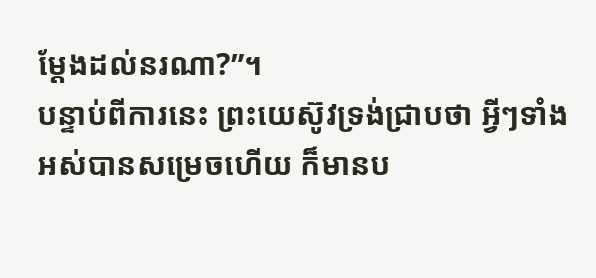ម្ដែងដល់នរណា?”។
បន្ទាប់ពីការនេះ ព្រះយេស៊ូវទ្រង់ជ្រាបថា អ្វីៗទាំងអស់បានសម្រេចហើយ ក៏មានប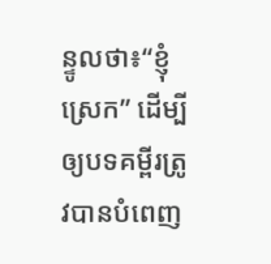ន្ទូលថា៖“ខ្ញុំស្រេក” ដើម្បីឲ្យបទគម្ពីរត្រូវបានបំពេញ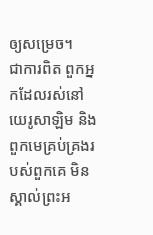ឲ្យសម្រេច។
ជាការពិត ពួកអ្នកដែលរស់នៅយេរូសាឡិម និងពួកមេគ្រប់គ្រងរបស់ពួកគេ មិនស្គាល់ព្រះអ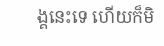ង្គនេះទេ ហើយក៏មិ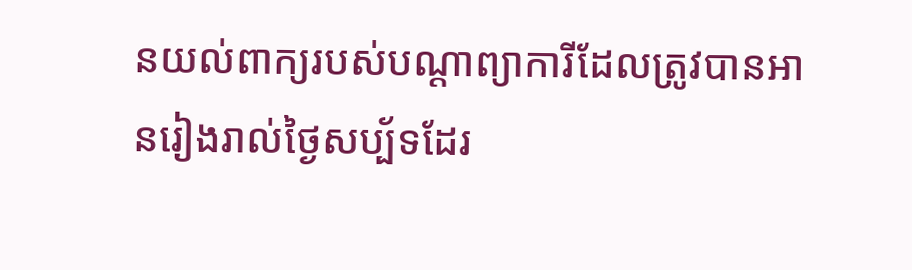នយល់ពាក្យរបស់បណ្ដាព្យាការីដែលត្រូវបានអានរៀងរាល់ថ្ងៃសប្ប័ទដែរ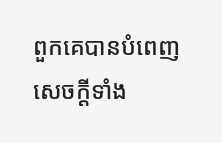ពួកគេបានបំពេញសេចក្ដីទាំង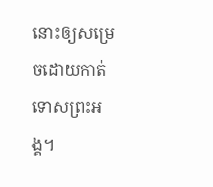នោះឲ្យសម្រេចដោយកាត់ទោសព្រះអង្គ។